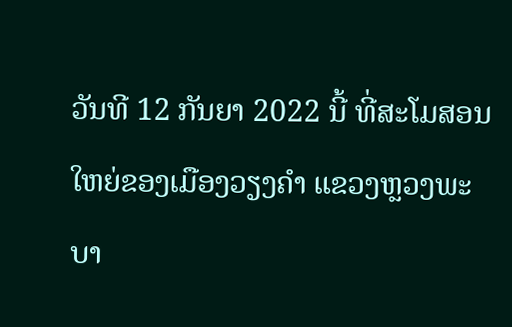ວັນທີ 12 ກັນຍາ 2022 ນີ້ ທີ່ສະໂມສອນໃຫຍ່ຂອງເມືອງວຽງຄໍາ ແຂວງຫຼວງພະບາ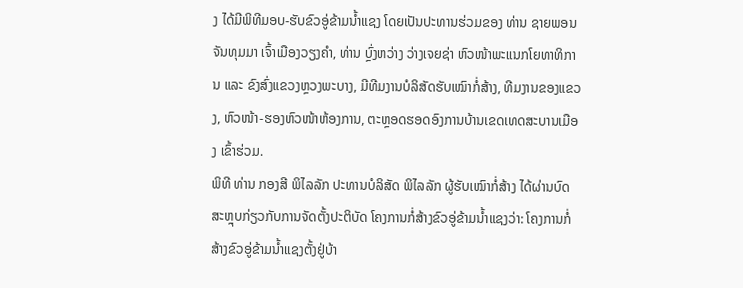ງ ໄດ້ມີພິທີມອບ-ຮັບຂົວອູ່ຂ້າມນໍ້າແຊງ ໂດຍເປັນປະທານຮ່ວມຂອງ ທ່ານ ຊາຍພອນ ຈັນທຸມມາ ເຈົ້າເມືອງວຽງຄໍາ, ທ່ານ ບຼົ່ງຫວ່າງ ວ່າງເຈຍຊ່າ ຫົວໜ້າພະແນກໂຍທາທິການ ແລະ ຂົງສົ່ງແຂວງຫຼວງພະບາງ, ມີທີມງານບໍລິສັດຮັບເໝົາກໍ່ສ້າງ, ທີມງານຂອງແຂວງ, ຫົວໜ້າ-ຮອງຫົວໜ້າຫ້ອງການ, ຕະຫຼອດຮອດອົງການບ້ານເຂດເທດສະບານເມືອງ ເຂົ້າຮ່ວມ.
ພິທີ ທ່ານ ກອງສີ ພິໄລລັກ ປະທານບໍລິສັດ ພິໄລລັກ ຜູ້ຮັບເໝົາກໍ່ສ້າງ ໄດ້ຜ່ານບົດສະຫຼຸບກ່ຽວກັບການຈັດຕັ້ງປະຕິບັດ ໂຄງການກໍ່ສ້າງຂົວອູ່ຂ້າມນໍ້າແຊງວ່າ: ໂຄງການກໍ່ສ້າງຂົວອູ່ຂ້າມນໍ້າແຊງຕັ້ງຢູ່ບ້າ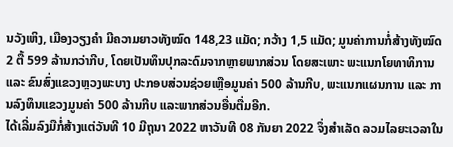ນວັງເຫິງ, ເມືອງວຽງຄໍາ ມີຄວາມຍາວທັງໝົດ 148,23 ແມັດ; ກວ້າງ 1,5 ແມັດ; ມູນຄ່າການກໍ່ສ້າງທັງໝົດ 2 ຕື້ 599 ລ້ານກວ່າກີບ, ໂດຍເປັນທຶນປຸກລະດົມຈາກຫຼາຍພາກສ່ວນ ໂດຍສະເພາະ ພະແນກໂຍທາທິການ ແລະ ຂົນສົ່ງແຂວງຫຼວງພະບາງ ປະກອບສ່ວນຊ່ວຍເຫຼືອມູນຄ່າ 500 ລ້ານກີບ, ພະແນກແຜນການ ແລະ ການລົງທຶນແຂວງມູນຄ່າ 500 ລ້ານກີບ ແລະພາກສ່ວນອື່ນຕື່ມອີກ.
ໄດ້ເລີ່ມລົງມືກໍ່ສ້າງແຕ່ວັນທີ 10 ມີຖຸນາ 2022 ຫາວັນທີ 08 ກັນຍາ 2022 ຈຶ່ງສໍາເລັດ ລວມໄລຍະເວລາໃນ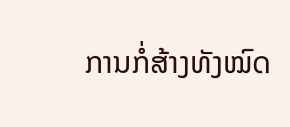ການກໍ່ສ້າງທັງໝົດ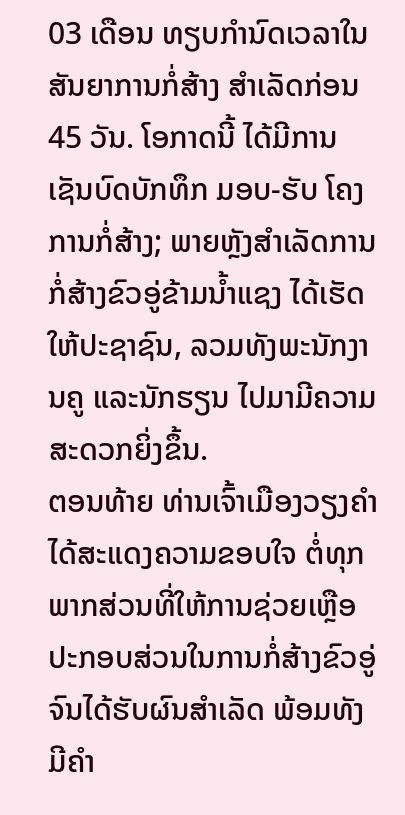03 ເດືອນ ທຽບກໍານົດເວລາໃນສັນຍາການກໍ່ສ້າງ ສໍາເລັດກ່ອນ 45 ວັນ. ໂອກາດນີ້ ໄດ້ມີການເຊັນບົດບັກທຶກ ມອບ-ຮັບ ໂຄງການກໍ່ສ້າງ; ພາຍຫຼັງສໍາເລັດການກໍ່ສ້າງຂົວອູ່ຂ້າມນ້ຳແຊງ ໄດ້ເຮັດໃຫ້ປະຊາຊົນ, ລວມທັງພະນັກງານຄູ ແລະນັກຮຽນ ໄປມາມີຄວາມສະດວກຍິ່ງຂຶ້ນ.
ຕອນທ້າຍ ທ່ານເຈົ້າເມືອງວຽງຄຳ ໄດ້ສະແດງຄວາມຂອບໃຈ ຕໍ່ທຸກພາກສ່ວນທີ່ໃຫ້ການຊ່ວຍເຫຼືອ ປະກອບສ່ວນໃນການກໍ່ສ້າງຂົວອູ່ ຈົນໄດ້ຮັບຜົນສໍາເລັດ ພ້ອມທັງມີຄໍາ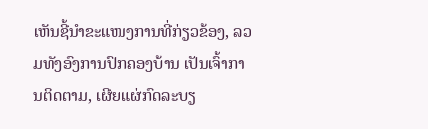ເຫັນຊີ້ນໍາຂະແໜງການທີ່ກ່ຽວຂ້ອງ, ລວມທັງອົງການປົກຄອງບ້ານ ເປັນເຈົ້າການຕິດຕາມ, ເຜີຍແຜ່ກົດລະບຽ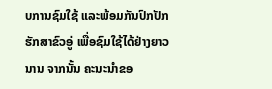ບການຊົມໃຊ້ ແລະພ້ອມກັນປົກປັກຮັກສາຂົວອູ່ ເພື່ອຊົມໃຊ້ໄດ້ຢ່າງຍາວນານ ຈາກນັ້ນ ຄະນະນຳຂອ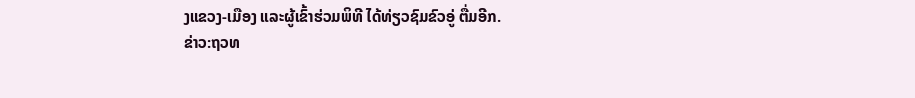ງແຂວງ-ເມືອງ ແລະຜູ້ເຂົ້າຮ່ວມພິທີ ໄດ້ທ່ຽວຊົມຂົວອູ່ ຕື່ມອີກ.
ຂ່າວ:ຖວທ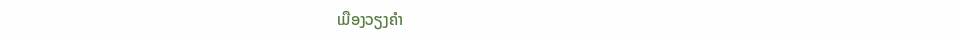ເມືອງວຽງຄໍາ